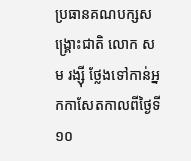ប្រធានគណបក្សសង្គ្រោះជាតិ លោក សម រង្ស៊ី ថ្លែងទៅកាន់អ្នកកាសែតកាលពីថ្ងៃទី១០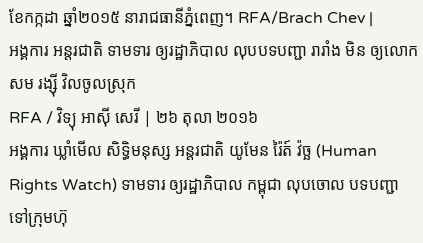ខែកក្កដា ឆ្នាំ២០១៥ នារាជធានីភ្នំពេញ។ RFA/Brach Chev |
អង្គការ អន្តរជាតិ ទាមទារ ឲ្យរដ្ឋាភិបាល លុបបទបញ្ជា រារាំង មិន ឲ្យលោក សម រង្ស៊ី វិលចូលស្រុក
RFA / វិទ្យុ អាស៊ី សេរី | ២៦ តុលា ២០១៦
អង្គការ ឃ្លាំមើល សិទ្ធិមនុស្ស អន្តរជាតិ យូមែន រ៉ៃត៍ វ៉ច្ឆ (Human Rights Watch) ទាមទារ ឲ្យរដ្ឋាភិបាល កម្ពុជា លុបចោល បទបញ្ជា ទៅក្រុមហ៊ុ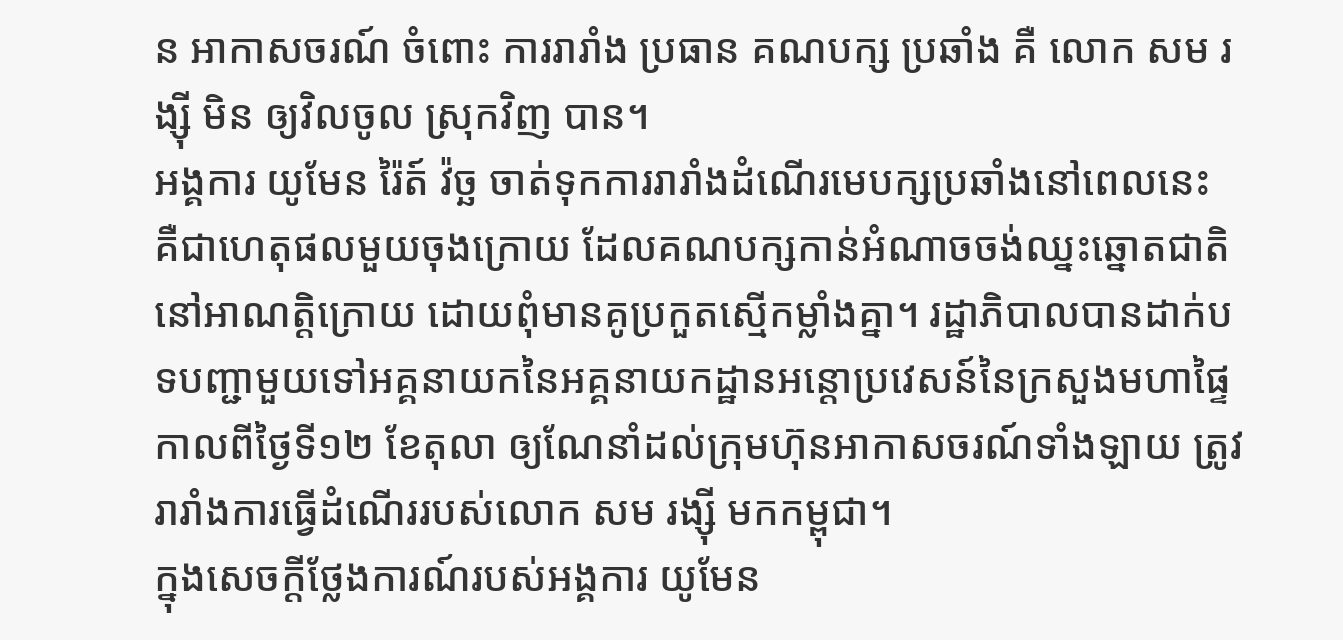ន អាកាសចរណ៍ ចំពោះ ការរារាំង ប្រធាន គណបក្ស ប្រឆាំង គឺ លោក សម រង្ស៊ី មិន ឲ្យវិលចូល ស្រុកវិញ បាន។
អង្គការ យូមែន រ៉ៃត៍ វ៉ច្ឆ ចាត់ទុកការរារាំងដំណើរមេបក្សប្រឆាំងនៅពេលនេះ គឺជាហេតុផលមួយចុងក្រោយ ដែលគណបក្សកាន់អំណាចចង់ឈ្នះឆ្នោតជាតិនៅអាណត្តិក្រោយ ដោយពុំមានគូប្រកួតស្មើកម្លាំងគ្នា។ រដ្ឋាភិបាលបានដាក់បទបញ្ជាមួយទៅអគ្គនាយកនៃអគ្គនាយកដ្ឋានអន្តោប្រវេសន៍នៃក្រសួងមហាផ្ទៃ កាលពីថ្ងៃទី១២ ខែតុលា ឲ្យណែនាំដល់ក្រុមហ៊ុនអាកាសចរណ៍ទាំងឡាយ ត្រូវរារាំងការធ្វើដំណើររបស់លោក សម រង្ស៊ី មកកម្ពុជា។
ក្នុងសេចក្ដីថ្លែងការណ៍របស់អង្គការ យូមែន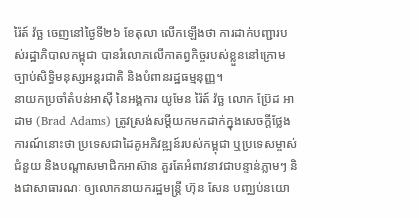រ៉ៃត៍ វ៉ច្ឆ ចេញនៅថ្ងៃទី២៦ ខែតុលា លើកឡើងថា ការដាក់បញ្ជារបស់រដ្ឋាភិបាលកម្ពុជា បានរំលោភលើកាតព្វកិច្ចរបស់ខ្លួននៅក្រោមច្បាប់សិទ្ធិមនុស្សអន្តរជាតិ និងបំពានរដ្ឋធម្មនុញ្ញ។
នាយកប្រចាំតំបន់អាស៊ី នៃអង្គការ យូមែន រ៉ៃត៍ វ៉ច្ឆ លោក ប៊្រែដ អាដាម (Brad Adams) ត្រូវស្រង់សម្ដីយកមកដាក់ក្នុងសេចក្ដីថ្លែងការណ៍នោះថា ប្រទេសជាដៃគូអភិវឌ្ឍន៍របស់កម្ពុជា ឬប្រទេសម្ចាស់ជំនួយ និងបណ្ដាសមាជិកអាស៊ាន គួរតែអំពាវនាវជាបន្ទាន់ភ្លាមៗ និងជាសាធារណៈ ឲ្យលោកនាយករដ្ឋមន្ត្រី ហ៊ុន សែន បញ្ឈប់នយោ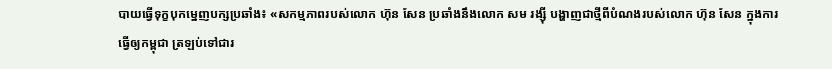បាយធ្វើទុក្ខបុកម្នេញបក្សប្រឆាំង៖ «សកម្មភាពរបស់លោក ហ៊ុន សែន ប្រឆាំងនឹងលោក សម រង្ស៊ី បង្ហាញជាថ្មីពីបំណងរបស់លោក ហ៊ុន សែន ក្នុងការធ្វើឲ្យកម្ពុជា ត្រឡប់ទៅជារ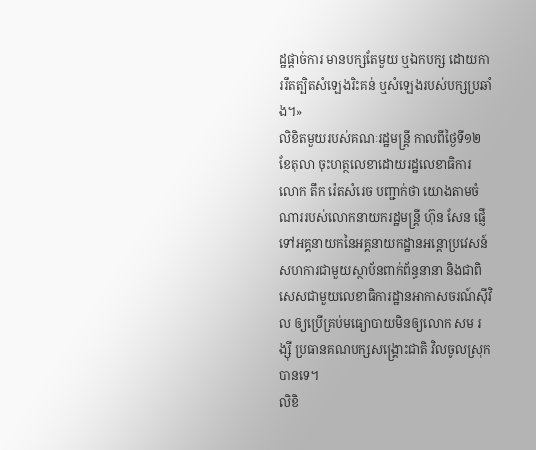ដ្ឋផ្ដាច់ការ មានបក្សតែមួយ ឬឯកបក្ស ដោយការរឹតត្បិតសំឡេងរិះគន់ ឬសំឡេងរបស់បក្សប្រឆាំង។»
លិខិតមួយរបស់គណៈរដ្ឋមន្ត្រី កាលពីថ្ងៃទី១២ ខែតុលា ចុះហត្ថលេខាដោយរដ្ឋលេខាធិការ លោក តឹក រ៉េតសំរេច បញ្ជាក់ថា យោងតាមចំណាររបស់លោកនាយករដ្ឋមន្ត្រី ហ៊ុន សែន ផ្ញើទៅអគ្គនាយកនៃអគ្គនាយកដ្ឋានអន្តោប្រវេសន៍ សហការជាមួយស្ថាប័នពាក់ព័ន្ធនានា និងជាពិសេសជាមួយលេខាធិការដ្ឋានអាកាសចរណ៍ស៊ីវិល ឲ្យប្រើគ្រប់មធ្យោបាយមិនឲ្យលោក សម រង្ស៊ី ប្រធានគណបក្សសង្គ្រោះជាតិ វិលចូលស្រុកបានទេ។
លិខិ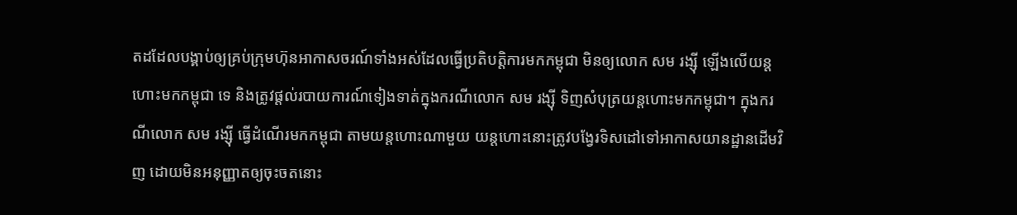តដដែលបង្គាប់ឲ្យគ្រប់ក្រុមហ៊ុនអាកាសចរណ៍ទាំងអស់ដែលធ្វើប្រតិបត្តិការមកកម្ពុជា មិនឲ្យលោក សម រង្ស៊ី ឡើងលើយន្តហោះមកកម្ពុជា ទេ និងត្រូវផ្ដល់របាយការណ៍ទៀងទាត់ក្នុងករណីលោក សម រង្ស៊ី ទិញសំបុត្រយន្តហោះមកកម្ពុជា។ ក្នុងករណីលោក សម រង្ស៊ី ធ្វើដំណើរមកកម្ពុជា តាមយន្តហោះណាមួយ យន្តហោះនោះត្រូវបង្វែរទិសដៅទៅអាកាសយានដ្ឋានដើមវិញ ដោយមិនអនុញ្ញាតឲ្យចុះចតនោះ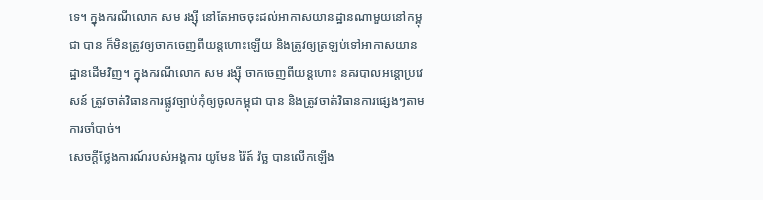ទេ។ ក្នុងករណីលោក សម រង្ស៊ី នៅតែអាចចុះដល់អាកាសយានដ្ឋានណាមួយនៅកម្ពុជា បាន ក៏មិនត្រូវឲ្យចាកចេញពីយន្តហោះឡើយ និងត្រូវឲ្យត្រឡប់ទៅអាកាសយានដ្ឋានដើមវិញ។ ក្នុងករណីលោក សម រង្ស៊ី ចាកចេញពីយន្តហោះ នគរបាលអន្តោប្រវេសន៍ ត្រូវចាត់វិធានការផ្លូវច្បាប់កុំឲ្យចូលកម្ពុជា បាន និងត្រូវចាត់វិធានការផ្សេងៗតាមការចាំបាច់។
សេចក្ដីថ្លែងការណ៍របស់អង្គការ យូមែន រ៉ៃត៍ វ៉ច្ឆ បានលើកឡើង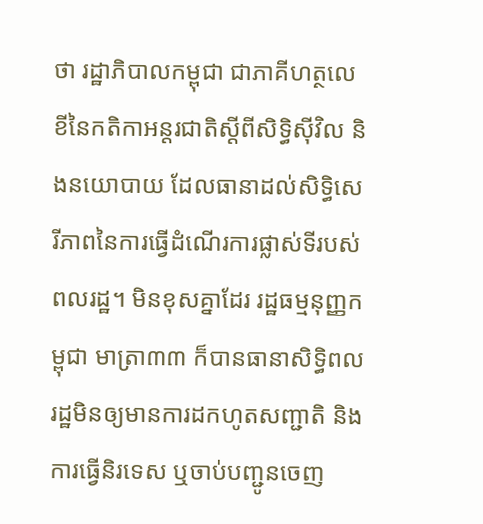ថា រដ្ឋាភិបាលកម្ពុជា ជាភាគីហត្ថលេខីនៃកតិកាអន្តរជាតិស្ដីពីសិទ្ធិស៊ីវិល និងនយោបាយ ដែលធានាដល់សិទ្ធិសេរីភាពនៃការធ្វើដំណើរការផ្លាស់ទីរបស់ពលរដ្ឋ។ មិនខុសគ្នាដែរ រដ្ឋធម្មនុញ្ញកម្ពុជា មាត្រា៣៣ ក៏បានធានាសិទ្ធិពលរដ្ឋមិនឲ្យមានការដកហូតសញ្ជាតិ និងការធ្វើនិរទេស ឬចាប់បញ្ជូនចេញ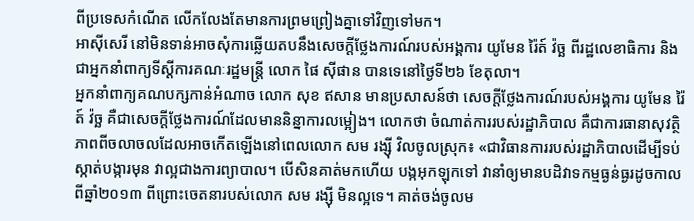ពីប្រទេសកំណើត លើកលែងតែមានការព្រមព្រៀងគ្នាទៅវិញទៅមក។
អាស៊ីសេរី នៅមិនទាន់អាចសុំការឆ្លើយតបនឹងសេចក្ដីថ្លែងការណ៍របស់អង្គការ យូមែន រ៉ៃត៍ វ៉ច្ឆ ពីរដ្ឋលេខាធិការ និងជាអ្នកនាំពាក្យទីស្ដីការគណៈរដ្ឋមន្ត្រី លោក ផៃ ស៊ីផាន បានទេនៅថ្ងៃទី២៦ ខែតុលា។
អ្នកនាំពាក្យគណបក្សកាន់អំណាច លោក សុខ ឥសាន មានប្រសាសន៍ថា សេចក្ដីថ្លែងការណ៍របស់អង្គការ យូមែន រ៉ៃត៍ វ៉ច្ឆ គឺជាសេចក្ដីថ្លែងការណ៍ដែលមាននិន្នាការលម្អៀង។ លោកថា ចំណាត់ការរបស់រដ្ឋាភិបាល គឺជាការធានាសុវត្ថិភាពពីចលាចលដែលអាចកើតឡើងនៅពេលលោក សម រង្ស៊ី វិលចូលស្រុក៖ «ជាវិធានការរបស់រដ្ឋាភិបាលដើម្បីទប់ស្កាត់បង្ការមុន វាល្អជាងការព្យាបាល។ បើសិនគាត់មកហើយ បង្កអុកឡុកទៅ វានាំឲ្យមានបដិវាទកម្មធ្ងន់ធ្ងរដូចកាលពីឆ្នាំ២០១៣ ពីព្រោះចេតនារបស់លោក សម រង្ស៊ី មិនល្អទេ។ គាត់ចង់ចូលម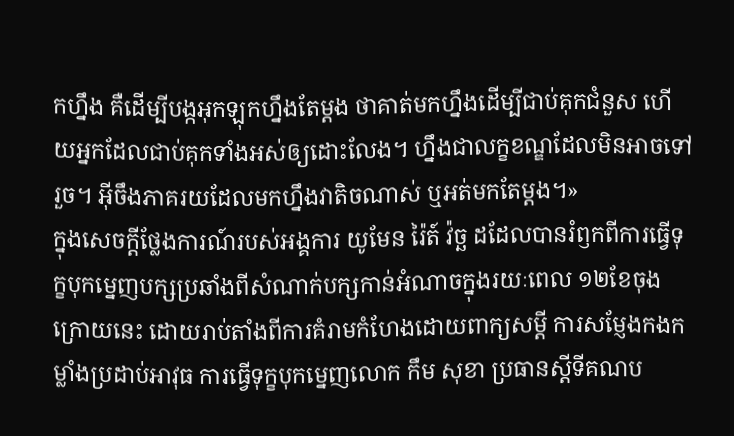កហ្នឹង គឺដើម្បីបង្កអុកឡុកហ្នឹងតែម្តង ថាគាត់មកហ្នឹងដើម្បីជាប់គុកជំនួស ហើយអ្នកដែលជាប់គុកទាំងអស់ឲ្យដោះលែង។ ហ្នឹងជាលក្ខខណ្ឌដែលមិនអាចទៅរួច។ អ៊ីចឹងភាគរយដែលមកហ្នឹងវាតិចណាស់ ឬអត់មកតែម្ដង។»
ក្នុងសេចក្ដីថ្លែងការណ៍របស់អង្គការ យូមែន រ៉ៃត៍ វ៉ច្ឆ ដដែលបានរំឭកពីការធ្វើទុក្ខបុកម្នេញបក្សប្រឆាំងពីសំណាក់បក្សកាន់អំណាចក្នុងរយៈពេល ១២ខែចុងក្រោយនេះ ដោយរាប់តាំងពីការគំរាមកំហែងដោយពាក្យសម្ដី ការសម្ញែងកងកម្លាំងប្រដាប់អាវុធ ការធ្វើទុក្ខបុកម្នេញលោក កឹម សុខា ប្រធានស្ដីទីគណប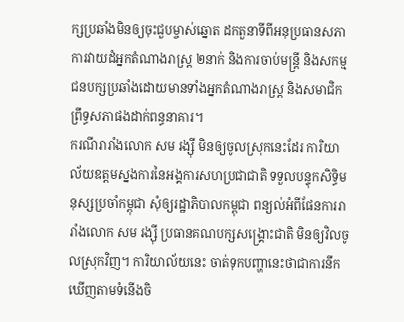ក្សប្រឆាំងមិនឲ្យចុះជួបម្ចាស់ឆ្នោត ដកតួនាទីពីអនុប្រធានសភា ការវាយដំអ្នកតំណាងរាស្ត្រ ២នាក់ និងការចាប់មន្ត្រី និងសកម្មជនបក្សប្រឆាំងដោយមានទាំងអ្នកតំណាងរាស្ត្រ និងសមាជិកព្រឹទ្ធសភាផងដាក់ពន្ធនាគារ។
ករណីរារាំងលោក សម រង្ស៊ី មិនឲ្យចូលស្រុកនេះដែរ ការិយាល័យឧត្តមស្នងការនៃអង្គការសហប្រជាជាតិ ទទួលបន្ទុកសិទ្ធិមនុស្សប្រចាំកម្ពុជា សុំឲ្យរដ្ឋាភិបាលកម្ពុជា ពន្យល់អំពីផែនការរារាំងលោក សម រង្ស៊ី ប្រធានគណបក្សសង្គ្រោះជាតិ មិនឲ្យវិលចូលស្រុកវិញ។ ការិយាល័យនេះ ចាត់ទុកបញ្ហានេះថាជាការនឹកឃើញតាមទំនើងចិ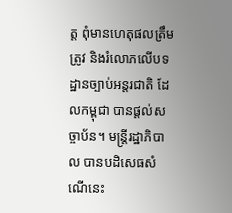ត្ត ពុំមានហេតុផលត្រឹមត្រូវ និងរំលោភលើបទដ្ឋានច្បាប់អន្តរជាតិ ដែលកម្ពុជា បានផ្ដល់សច្ចាប័ន។ មន្ត្រីរដ្ឋាភិបាល បានបដិសេធសំណើនេះ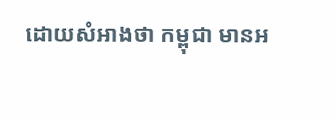ដោយសំអាងថា កម្ពុជា មានអ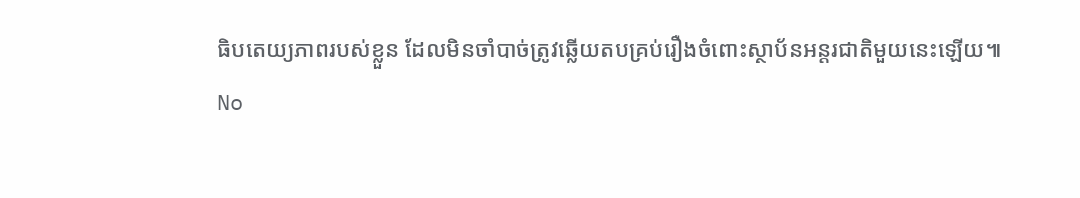ធិបតេយ្យភាពរបស់ខ្លួន ដែលមិនចាំបាច់ត្រូវឆ្លើយតបគ្រប់រឿងចំពោះស្ថាប័នអន្តរជាតិមួយនេះឡើយ៕
No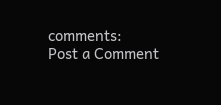comments:
Post a Comment